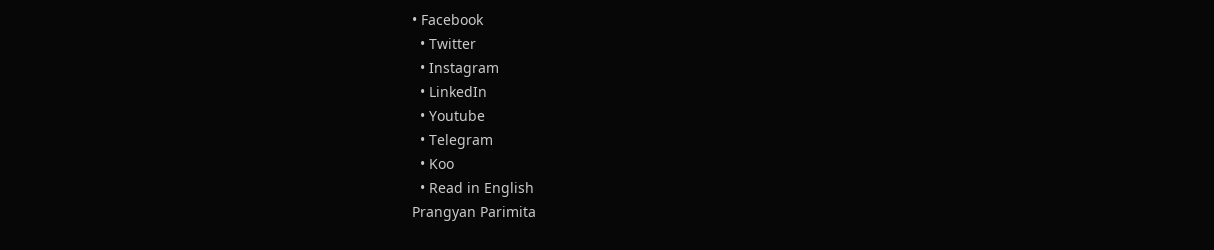• Facebook
  • Twitter
  • Instagram
  • LinkedIn
  • Youtube
  • Telegram
  • Koo
  • Read in English
Prangyan Parimita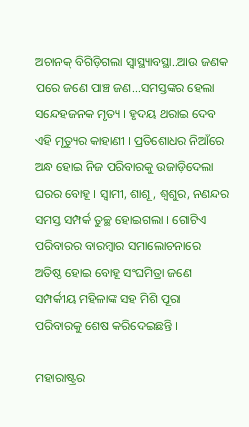ଅଚାନକ୍‌ ବିଗିଡ଼ିଗଲା ସ୍ୱାସ୍ଥ୍ୟାବସ୍ଥା..ଆଉ ଜଣକ ପରେ ଜଣେ ପାଞ୍ଚ ଜଣ...ସମସ୍ତଙ୍କର ହେଲା ସନ୍ଦେହଜନକ ମୃତ୍ୟ । ହୃଦୟ ଥରାଇ ଦେବ ଏହି ମୃତ୍ୟୁର କାହାଣୀ । ପ୍ରତିଶୋଧର ନିଆଁରେ ଅନ୍ଧ ହୋଇ ନିଜ ପରିବାରକୁ ଉଜାଡ଼ିଦେଲା ଘରର ବୋହୂ । ସ୍ୱାମୀ, ଶାଶୂ, ଶ୍ୱଶୁର, ନଣନ୍ଦର ସମସ୍ତ ସମ୍ପର୍କ ତୁଚ୍ଛ ହୋଇଗଲା । ଗୋଟିଏ ପରିବାରର ବାରମ୍ବାର ସମାଲୋଚନାରେ ଅତିଷ୍ଠ ହୋଇ ବୋହୂ ସଂଘମିତ୍ରା ଜଣେ ସମ୍ପର୍କୀୟ ମହିଳାଙ୍କ ସହ ମିଶି ପୂରା ପରିବାରକୁ ଶେଷ କରିଦେଇଛନ୍ତି ।

ମହାରାଷ୍ଟ୍ରର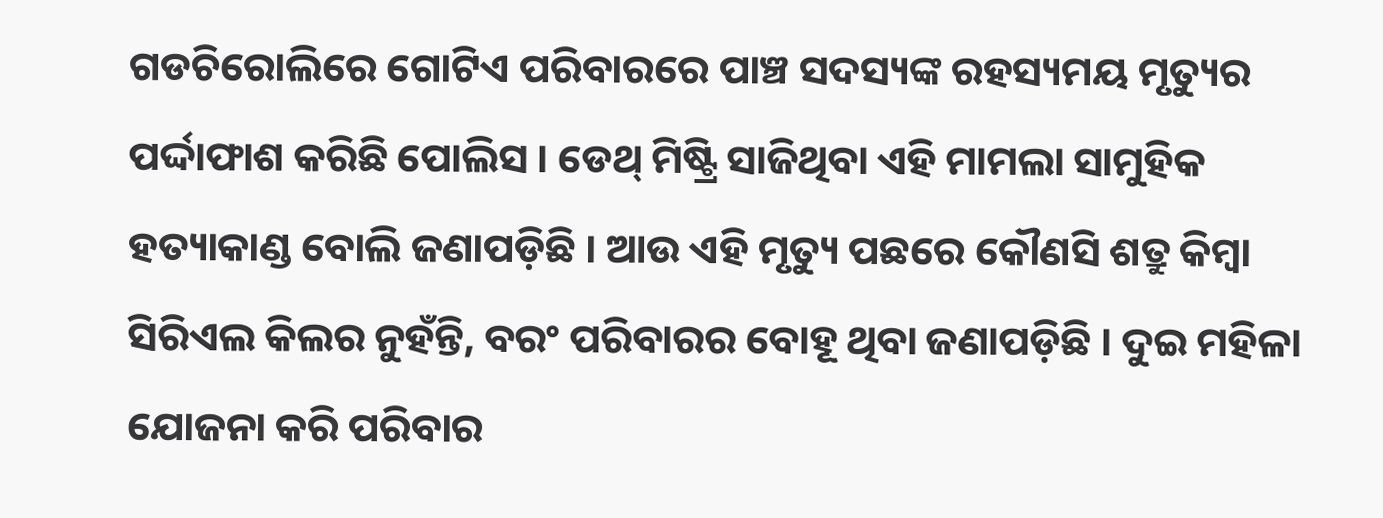ଗଡଚିରୋଲିରେ ଗୋଟିଏ ପରିବାରରେ ପାଞ୍ଚ ସଦସ୍ୟଙ୍କ ରହସ୍ୟମୟ ମୃତ୍ୟୁର ପର୍ଦ୍ଦାଫାଶ କରିଛି ପୋଲିସ । ଡେଥ୍‌ ମିଷ୍ଟ୍ରି ସାଜିଥିବା ଏହି ମାମଲା ସାମୁହିକ ହତ୍ୟାକାଣ୍ଡ ବୋଲି ଜଣାପଡ଼ିଛି । ଆଉ ଏହି ମୃତ୍ୟୁ ପଛରେ କୌଣସି ଶତ୍ରୁ କିମ୍ବା ସିରିଏଲ କିଲର ନୁହଁନ୍ତି, ବରଂ ପରିବାରର ବୋହୂ ଥିବା ଜଣାପଡ଼ିଛି । ଦୁଇ ମହିଳା ଯୋଜନା କରି ପରିବାର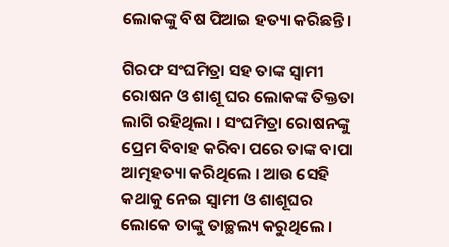ଲୋକଙ୍କୁ ବିଷ ପିଆଇ ହତ୍ୟା କରିଛନ୍ତି ।

ଗିରଫ ସଂଘମିତ୍ରା ସହ ତାଙ୍କ ସ୍ୱାମୀ ରୋଷନ ଓ ଶାଶୂ ଘର ଲୋକଙ୍କ ତିକ୍ତତା ଲାଗି ରହିଥିଲା । ସଂଘମିତ୍ରା ରୋଷନଙ୍କୁ ପ୍ରେମ ବିବାହ କରିବା ପରେ ତାଙ୍କ ବାପା ଆତ୍ମହତ୍ୟା କରିଥିଲେ । ଆଉ ସେହି କଥାକୁ ନେଇ ସ୍ୱାମୀ ଓ ଶାଶୂଘର ଲୋକେ ତାଙ୍କୁ ତାଚ୍ଛଲ୍ୟ କରୁଥିଲେ ।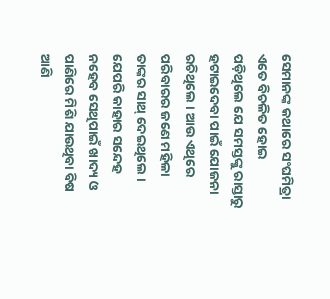ସେମାନଙ୍କ କଥାରେ ସଂଘମିତ୍ରା ଏତେ ବିଚଳିତ ହୋଇ ପଡ଼ିଥିଲେ ଯେ ସମସ୍ତଙ୍କୁ ରାସ୍ତାରୁ ହଟାଇଦେବା ପାଇଁ ଯୋଜନା ରଚିଥିଲେ । ଆଉ ଏଥିରେ ପରିବାରର ଜଣେ ମହିଳା ତାଙ୍କର ସାଥ୍‌ ଦେଇଥିଲେ । ଯେପରି କାହାର ସନ୍ଦେହ ନହେବ ସେଥିପାଇଁ ଖାଦ୍ୟ ଓ ପାଣିରେ ମିଶି ଯାଉଥିବା ବିଷ ଆଣି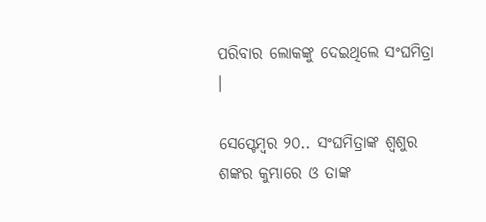ପରିବାର ଲୋକଙ୍କୁ ଦେଇଥିଲେ ସଂଘମିତ୍ରା ।

ସେପ୍ଟେମ୍ବର ୨୦.. ସଂଘମିତ୍ରାଙ୍କ ଶ୍ୱଶୁର ଶଙ୍କର କୁମ୍ଭାରେ ଓ ତାଙ୍କ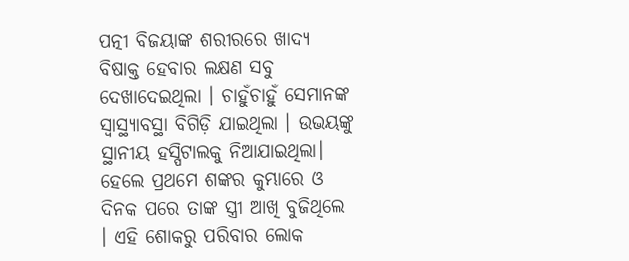ପତ୍ନୀ ବିଜୟାଙ୍କ ଶରୀରରେ ଖାଦ୍ୟ ବିଷାକ୍ତ ହେବାର ଲକ୍ଷଣ ସବୁ ଦେଖାଦେଇଥିଲା । ଚାହୁଁଚାହୁଁ ସେମାନଙ୍କ ସ୍ୱାସ୍ଥ୍ୟାବସ୍ଥା ବିଗିଡ଼ି ଯାଇଥିଲା । ଉଭୟଙ୍କୁ ସ୍ଥାନୀୟ ହସ୍ପିଟାଲକୁ ନିଆଯାଇଥିଲା। ହେଲେ ପ୍ରଥମେ ଶଙ୍କର କୁମ୍ଭାରେ ଓ ଦିନକ ପରେ ତାଙ୍କ ସ୍ତ୍ରୀ ଆଖି ବୁଜିଥିଲେ । ଏହି ଶୋକରୁ ପରିବାର ଲୋକ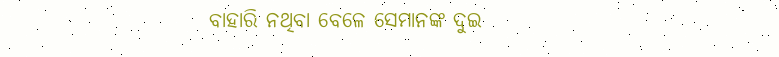ବାହାରି ନଥିବା ବେଳେ ସେମାନଙ୍କ ଦୁଇ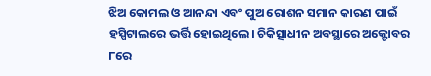ଝିଅ କୋମଲ ଓ ଆନନ୍ଦା ଏବଂ ପୁଅ ରୋଶନ ସମାନ କାରଣ ପାଇଁ ହସ୍ପିଟାଲରେ ଭର୍ତ୍ତି ହୋଇଥିଲେ। ଚିକିତ୍ସାଧୀନ ଅବସ୍ଥାରେ ଅକ୍ଟୋବର ୮ରେ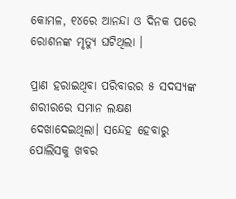କୋମଳ, ୧୪ରେ ଆନନ୍ଦା ଓ ଦିନକ ପରେ ରୋଶନଙ୍କ ମୃତ୍ୟୁ ଘଟିଥିଲା ।

ପ୍ରାଣ ହରାଇଥିବା ପରିବାରର ୫ ସଦସ୍ୟଙ୍କ ଶରୀରରେ ସମାନ ଲକ୍ଷଣ ଦେଖାଦେଇଥିଲା। ସନ୍ଦେହ ହେବାରୁ ପୋଲିସକୁ ଖବର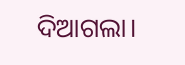ଦିଆଗଲା।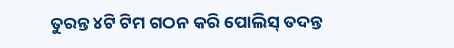ତୁରନ୍ତ ୪ଟି ଟିମ ଗଠନ କରି ପୋଲିସ୍‌ ତଦନ୍ତ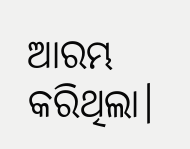ଆରମ୍ଭ କରିଥିଲା।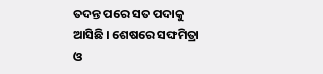ତଦନ୍ତ ପରେ ସତ ପଦାକୁ ଆସିଛି । ଶେଷରେ ସଙ୍ଘମିତ୍ରା ଓ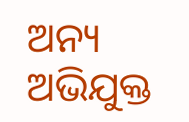ଅନ୍ୟ ଅଭିଯୁକ୍ତ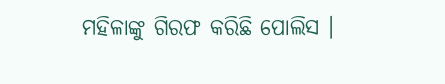ମହିଳାଙ୍କୁ ଗିରଫ କରିଛି ପୋଲିସ ।